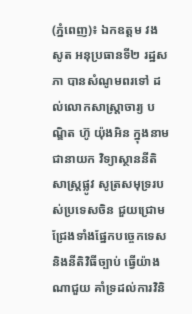(ភ្នំពេញ)៖ ឯកឧត្តម វង សូត អនុប្រធានទី២ រដ្ឋសភា បានសំណូមពរទៅ ដល់លោកសាស្រ្តាចារ្យ បណ្ឌិត ហ៊ូ យ៉ុងអិន ក្នុងនាមជានាយក វិទ្យាស្ថាននីតិសាស្រ្តផ្លូវ សូត្រសមុទ្ររបស់ប្រទេសចិន ជួយជ្រោមជ្រែងទាំងផ្នែកបច្ចេកទេស និងនីតិវិធីច្បាប់ ធ្វើយ៉ាងណាជួយ គាំទ្រដល់ការវិនិ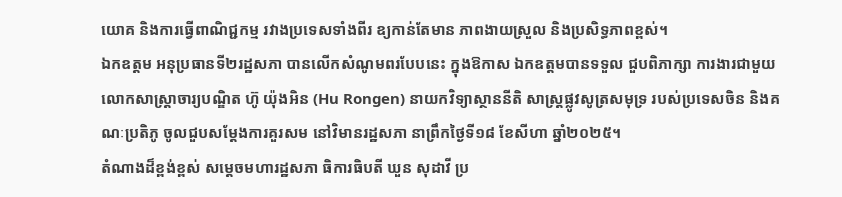យោគ និងការធ្វើពាណិជ្ជកម្ម រវាងប្រទេសទាំងពីរ ឧ្យកាន់តែមាន ភាពងាយស្រួល និងប្រសិទ្ធភាពខ្ពស់។
ឯកឧត្តម អនុប្រធានទី២រដ្ឋសភា បានលើកសំណូមពរបែបនេះ ក្នុងឱកាស ឯកឧត្តមបានទទួល ជួបពិភាក្សា ការងារជាមួយ លោកសាស្រ្តាចារ្យបណ្ឌិត ហ៊ូ យ៉ុងអិន (Hu Rongen) នាយកវិទ្យាស្ថាននីតិ សាស្រ្តផ្លូវសូត្រសមុទ្រ របស់ប្រទេសចិន និងគណៈប្រតិភូ ចូលជួបសម្តែងការគួរសម នៅវិមានរដ្ឋសភា នាព្រឹកថ្ងៃទី១៨ ខែសីហា ឆ្នាំ២០២៥។
តំណាងដ៏ខ្ពង់ខ្ពស់ សម្តេចមហារដ្ឋសភា ធិការធិបតី ឃួន សុដាវី ប្រ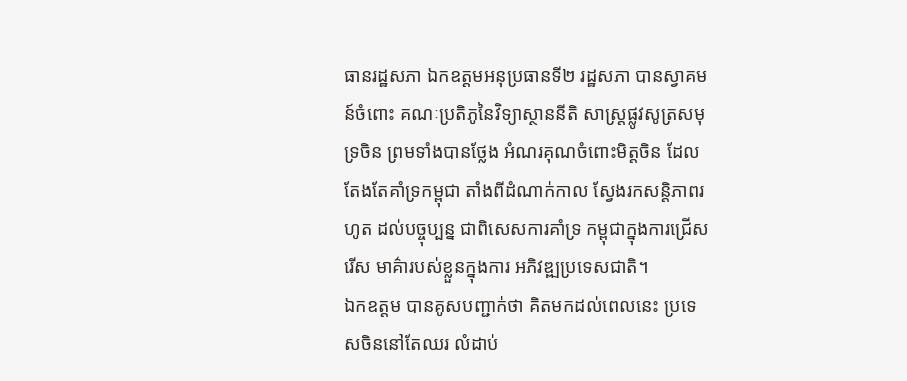ធានរដ្ឋសភា ឯកឧត្តមអនុប្រធានទី២ រដ្ឋសភា បានស្វាគមន៍ចំពោះ គណៈប្រតិភូនៃវិទ្យាស្ថាននីតិ សាស្រ្តផ្លូវសូត្រសមុទ្រចិន ព្រមទាំងបានថ្លែង អំណរគុណចំពោះមិត្តចិន ដែលតែងតែគាំទ្រកម្ពុជា តាំងពីដំណាក់កាល ស្វែងរកសន្តិភាពរហូត ដល់បច្ចុប្បន្ន ជាពិសេសការគាំទ្រ កម្ពុជាក្នុងការជ្រើសរើស មាគ៌ារបស់ខ្លួនក្នុងការ អភិវឌ្ឍប្រទេសជាតិ។
ឯកឧត្តម បានគូសបញ្ជាក់ថា គិតមកដល់ពេលនេះ ប្រទេសចិននៅតែឈរ លំដាប់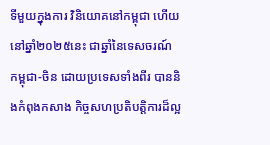ទីមួយក្នុងការ វិនិយោគនៅកម្ពុជា ហើយនៅឆ្នាំ២០២៥នេះ ជាឆ្នាំនៃទេសចរណ៍ កម្ពុជា-ចិន ដោយប្រទេសទាំងពីរ បាននិងកំពុងកសាង កិច្ចសហប្រតិបត្តិការដ៏ល្អ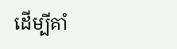ដើម្បីគាំ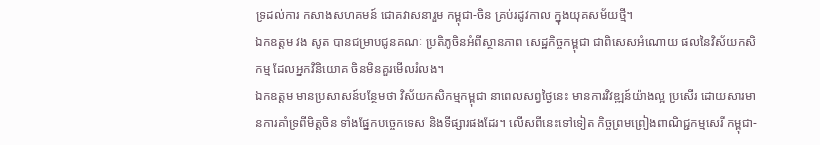ទ្រដល់ការ កសាងសហគមន៍ ជោគវាសនារួម កម្ពុជា-ចិន គ្រប់រដូវកាល ក្នុងយុគសម័យថ្មី។
ឯកឧត្តម វង សូត បានជម្រាបជូនគណៈ ប្រតិភូចិនអំពីស្ថានភាព សេដ្ឋកិច្ចកម្ពុជា ជាពិសេសអំណោយ ផលនៃវិស័យកសិកម្ម ដែលអ្នកវិនិយោគ ចិនមិនគួរមើលរំលង។
ឯកឧត្តម មានប្រសាសន៍បន្ថែមថា វិស័យកសិកម្មកម្ពុជា នាពេលសព្វថ្ងៃនេះ មានការវិវឌ្ឍន៍យ៉ាងល្អ ប្រសើរ ដោយសារមា នការគាំទ្រពីមិត្តចិន ទាំងផ្នែកបច្ចេកទេស និងទីផ្សារផងដែរ។ លើសពីនេះទៅទៀត កិច្ចព្រមព្រៀងពាណិជ្ជកម្មសេរី កម្ពុជា-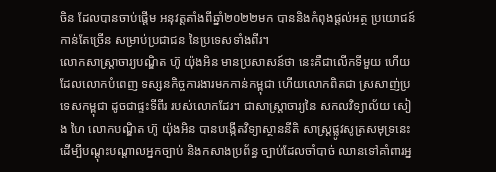ចិន ដែលបានចាប់ផ្តើម អនុវត្តតាំងពីឆ្នាំ២០២២មក បាននិងកំពុងផ្តល់អត្ថ ប្រយោជន៍កាន់តែច្រើន សម្រាប់ប្រជាជន នៃប្រទេសទាំងពីរ។
លោកសាស្រ្តាចារ្យបណ្ឌិត ហ៊ូ យ៉ុងអិន មានប្រសាសន៍ថា នេះគឺជាលើកទីមួយ ហើយដែលលោកបំពេញ ទស្សនកិច្ចការងារមកកាន់កម្ពុជា ហើយលោកពិតជា ស្រសាញ់ប្រទេសកម្ពុជា ដូចជាផ្ទះទីពីរ របស់លោកដែរ។ ជាសាស្ត្រាចារ្យនៃ សកលវិទ្យាល័យ សៀង ហៃ លោកបណ្ឌិត ហ៊ូ យ៉ុងអិន បានបង្កើតវិទ្យាស្ថាននីតិ សាស្រ្តផ្លូវសូត្រសមុទ្រនេះ ដើម្បីបណ្តុះបណ្តាលអ្នកច្បាប់ និងកសាងប្រព័ន្ធ ច្បាប់ដែលចាំបាច់ ឈានទៅគាំពារអ្ន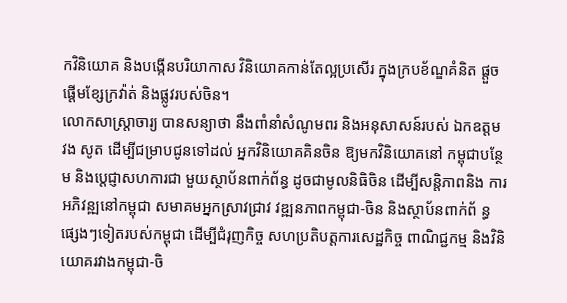កវិនិយោគ និងបង្កើនបរិយាកាស វិនិយោគកាន់តែល្អប្រសើរ ក្នុងក្របខ័ណ្ឌគំនិត ផ្តួចផ្តើមខ្សែក្រវ៉ាត់ និងផ្លូវរបស់ចិន។
លោកសាស្រ្តាចារ្យ បានសន្យាថា នឹងពាំនាំសំណូមពរ និងអនុសាសន៍របស់ ឯកឧត្តម វង សូត ដើម្បីជម្រាបជូនទៅដល់ អ្នកវិនិយោគគិនចិន ឱ្យមកវិនិយោគនៅ កម្ពុជាបន្ថែម និងប្តេជ្ញាសហការជា មួយស្ថាប័នពាក់ព័ន្ធ ដូចជាមូលនិធិចិន ដើម្បីសន្តិភាពនិង ការអភិវន្ឍនៅកម្ពុជា សមាគមអ្នកស្រាវជ្រាវ វឌ្ឍនភាពកម្ពុជា-ចិន និងស្ថាប័នពាក់ព័ ន្ធផ្សេងៗទៀតរបស់កម្ពុជា ដើម្បីជំរុញកិច្ច សហប្រតិបត្តការសេដ្ឋកិច្ច ពាណិជ្ជកម្ម និងវិនិយោគរវាងកម្ពុជា-ចិ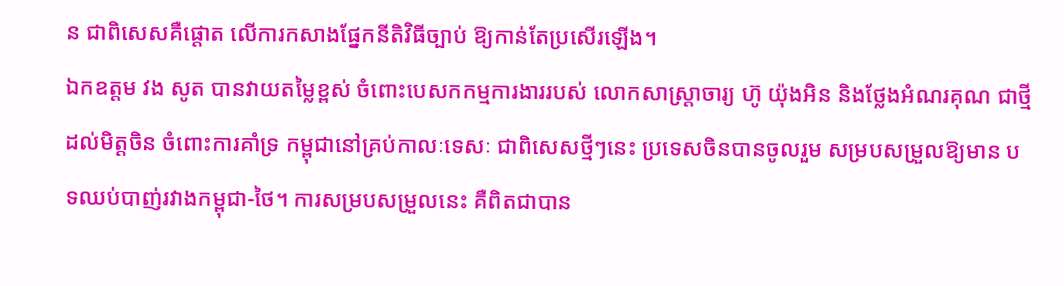ន ជាពិសេសគឺផ្តោត លើការកសាងផ្នែកនីតិវិធីច្បាប់ ឱ្យកាន់តែប្រសើរឡើង។
ឯកឧត្តម វង សូត បានវាយតម្លៃខ្ពស់ ចំពោះបេសកកម្មការងាររបស់ លោកសាស្ត្រាចារ្យ ហ៊ូ យ៉ុងអិន និងថ្លែងអំណរគុណ ជាថ្មីដល់មិត្តចិន ចំពោះការគាំទ្រ កម្ពុជានៅគ្រប់កាលៈទេសៈ ជាពិសេសថ្មីៗនេះ ប្រទេសចិនបានចូលរួម សម្របសម្រួលឱ្យមាន បទឈប់បាញ់រវាងកម្ពុជា-ថៃ។ ការសម្របសម្រួលនេះ គឺពិតជាបាន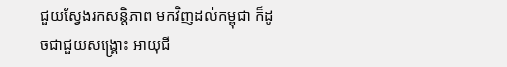ជួយស្វែងរកសន្តិភាព មកវិញដល់កម្ពុជា ក៏ដូចជាជួយសង្គ្រោះ អាយុជី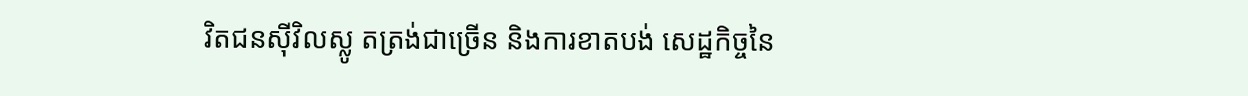វិតជនស៊ីវិលស្លូ តត្រង់ជាច្រើន និងការខាតបង់ សេដ្ឋកិច្ចនៃ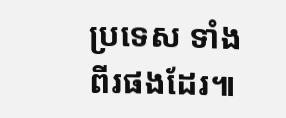ប្រទេស ទាំងពីរផងដែរ៕